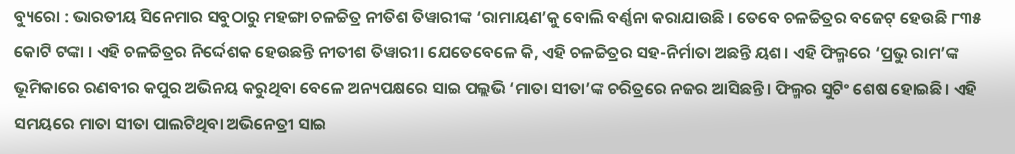ବ୍ୟୁରୋ : ଭାରତୀୟ ସିନେମାର ସବୁଠାରୁ ମହଙ୍ଗା ଚଳଚ୍ଚିତ୍ର ନୀତିଶ ତିୱାରୀଙ୍କ ‘ରାମାୟଣ’କୁ ବୋଲି ବର୍ଣ୍ଣନା କରାଯାଉଛି । ତେବେ ଚଳଚ୍ଚିତ୍ରର ବଜେଟ୍ ହେଉଛି ୮୩୫ କୋଟି ଟଙ୍କା । ଏହି ଚଳଚ୍ଚିତ୍ରର ନିର୍ଦ୍ଦେଶକ ହେଉଛନ୍ତି ନୀତୀଶ ତିୱାରୀ। ଯେତେବେଳେ କି, ଏହି ଚଳଚ୍ଚିତ୍ରର ସହ-ନିର୍ମାତା ଅଛନ୍ତି ୟଶ। ଏହି ଫିଲ୍ମରେ ‘ପ୍ରଭୁ ରାମ’ଙ୍କ ଭୂମିକାରେ ରଣବୀର କପୁର ଅଭିନୟ କରୁଥିବା ବେଳେ ଅନ୍ୟପକ୍ଷରେ ସାଇ ପଲ୍ଲଭି ‘ମାତା ସୀତା’ଙ୍କ ଚରିତ୍ରରେ ନଜର ଆସିଛନ୍ତି। ଫିଲ୍ମର ସୁଟିଂ ଶେଷ ହୋଇଛି। ଏହି ସମୟରେ ମାତା ସୀତା ପାଲଟିଥିବା ଅଭିନେତ୍ରୀ ସାଇ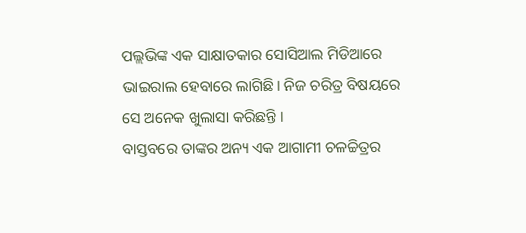ପଲ୍ଲଭିଙ୍କ ଏକ ସାକ୍ଷାତକାର ସୋସିଆଲ ମିଡିଆରେ ଭାଇରାଲ ହେବାରେ ଲାଗିଛି। ନିଜ ଚରିତ୍ର ବିଷୟରେ ସେ ଅନେକ ଖୁଲାସା କରିଛନ୍ତି ।
ବାସ୍ତବରେ ତାଙ୍କର ଅନ୍ୟ ଏକ ଆଗାମୀ ଚଳଚ୍ଚିତ୍ରର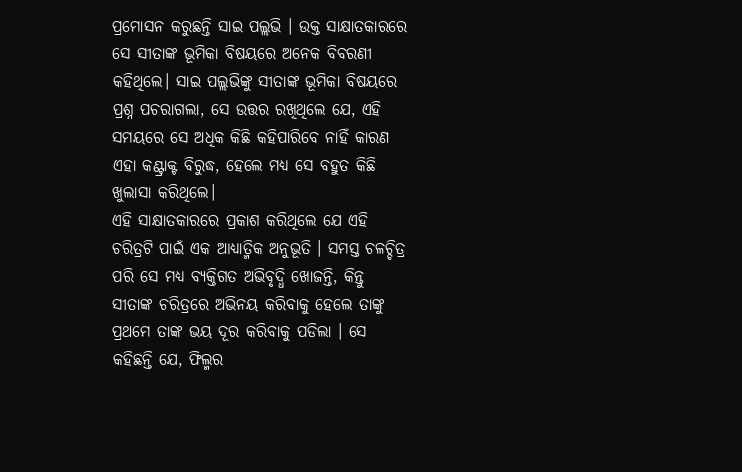ପ୍ରମୋସନ କରୁଛନ୍ତି ସାଇ ପଲ୍ଲଭି । ଉକ୍ତ ସାକ୍ଷାତକାରରେ ସେ ସୀତାଙ୍କ ଭୂମିକା ବିଷୟରେ ଅନେକ ବିବରଣୀ କହିଥିଲେ। ସାଇ ପଲ୍ଲଭିଙ୍କୁ ସୀତାଙ୍କ ଭୂମିକା ବିଷୟରେ ପ୍ରଶ୍ନ ପଚରାଗଲା, ସେ ଉତ୍ତର ରଖିଥିଲେ ଯେ, ଏହି ସମୟରେ ସେ ଅଧିକ କିଛି କହିପାରିବେ ନାହିଁ କାରଣ ଏହା କଣ୍ଟ୍ରାକ୍ଟ ବିରୁଦ୍ଧ, ହେଲେ ମଧ୍ୟ ସେ ବହୁତ କିଛି ଖୁଲାସା କରିଥିଲେ।
ଏହି ସାକ୍ଷାତକାରରେ ପ୍ରକାଶ କରିଥିଲେ ଯେ ଏହି ଚରିତ୍ରଟି ପାଇଁ ଏକ ଆଧ୍ୟାତ୍ମିକ ଅନୁଭୂତି । ସମସ୍ତ ଚଳଚ୍ଚିତ୍ର ପରି ସେ ମଧ୍ୟ ବ୍ୟକ୍ତିଗତ ଅଭିବୃଦ୍ଧି ଖୋଜନ୍ତି, କିନ୍ତୁ ସୀତାଙ୍କ ଚରିତ୍ରରେ ଅଭିନୟ କରିବାକୁ ହେଲେ ତାଙ୍କୁ ପ୍ରଥମେ ତାଙ୍କ ଭୟ ଦୂର କରିବାକୁ ପଡିଲା । ସେ କହିଛନ୍ତି ଯେ, ଫିଲ୍ମର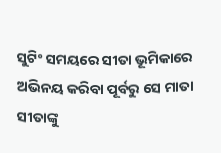ସୁଟିଂ ସମୟରେ ସୀତା ଭୂମିକାରେ ଅଭିନୟ କରିବା ପୂର୍ବରୁ ସେ ମାତା ସୀତାଙ୍କୁ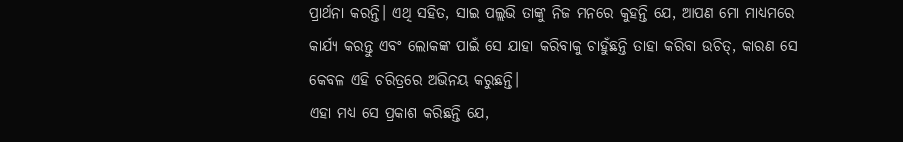ପ୍ରାର୍ଥନା କରନ୍ତି। ଏଥି ସହିତ, ସାଇ ପଲ୍ଲଭି ତାଙ୍କୁ ନିଜ ମନରେ କୁହନ୍ତି ଯେ, ଆପଣ ମୋ ମାଧ୍ୟମରେ କାର୍ଯ୍ୟ କରନ୍ତୁ ଏବଂ ଲୋକଙ୍କ ପାଇଁ ସେ ଯାହା କରିବାକୁ ଚାହୁଁଛନ୍ତି ତାହା କରିବା ଉଚିତ୍, କାରଣ ସେ କେବଳ ଏହି ଚରିତ୍ରରେ ଅଭିନୟ କରୁଛନ୍ତି।
ଏହା ମଧ୍ୟ ସେ ପ୍ରକାଶ କରିଛନ୍ତି ଯେ,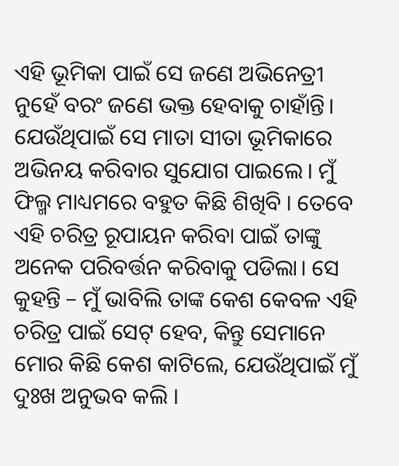ଏହି ଭୂମିକା ପାଇଁ ସେ ଜଣେ ଅଭିନେତ୍ରୀ ନୁହେଁ ବରଂ ଜଣେ ଭକ୍ତ ହେବାକୁ ଚାହାଁନ୍ତି। ଯେଉଁଥିପାଇଁ ସେ ମାତା ସୀତା ଭୂମିକାରେ ଅଭିନୟ କରିବାର ସୁଯୋଗ ପାଇଲେ। ମୁଁ ଫିଲ୍ମ ମାଧ୍ୟମରେ ବହୁତ କିଛି ଶିଖିବି । ତେବେ ଏହି ଚରିତ୍ର ରୂପାୟନ କରିବା ପାଇଁ ତାଙ୍କୁ ଅନେକ ପରିବର୍ତ୍ତନ କରିବାକୁ ପଡିଲା। ସେ କୁହନ୍ତି – ମୁଁ ଭାବିଲି ତାଙ୍କ କେଶ କେବଳ ଏହି ଚରିତ୍ର ପାଇଁ ସେଟ୍ ହେବ, କିନ୍ତୁ ସେମାନେ ମୋର କିଛି କେଶ କାଟିଲେ, ଯେଉଁଥିପାଇଁ ମୁଁ ଦୁଃଖ ଅନୁଭବ କଲି ।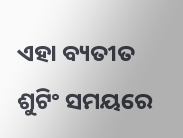ଏହା ବ୍ୟତୀତ ଶୁଟିଂ ସମୟରେ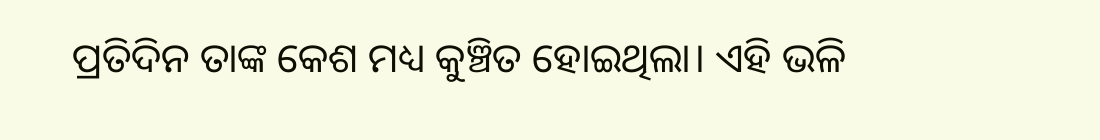ପ୍ରତିଦିନ ତାଙ୍କ କେଶ ମଧ୍ୟ କୁଞ୍ଚିତ ହୋଇଥିଲା। ଏହି ଭଳି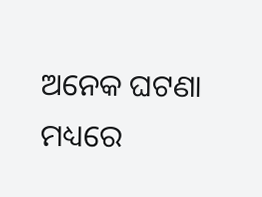ଅନେକ ଘଟଣା ମଧ୍ୟରେ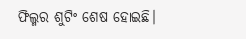ଫିଲ୍ମର ଶୁଟିଂ ଶେଷ ହୋଇଛି।